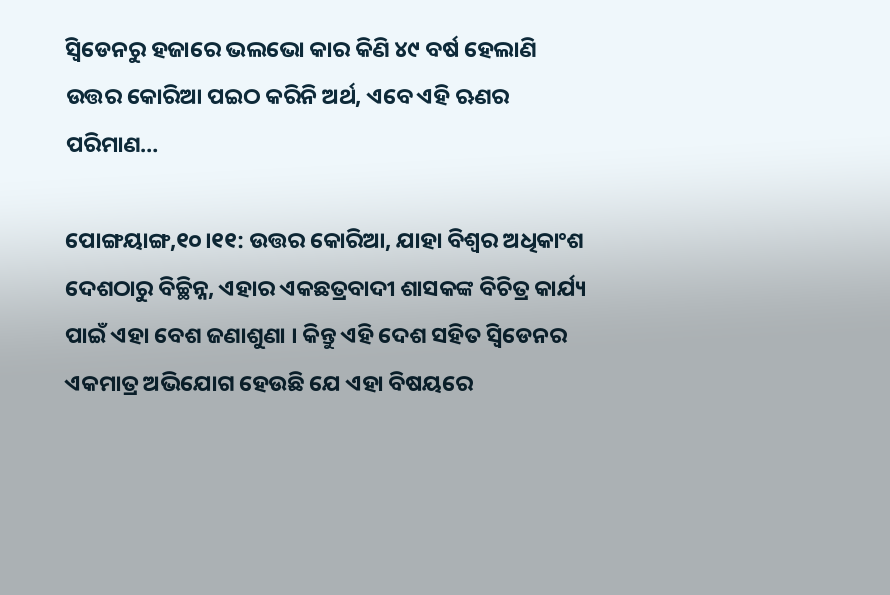ସ୍ବିଡେନରୁ ହଜାରେ ଭଲଭୋ କାର କିଣି ୪୯ ବର୍ଷ ହେଲାଣି ଉତ୍ତର କୋରିଆ ପଇଠ କରିନି ଅର୍ଥ, ଏବେ ଏହି ଋଣର ପରିମାଣ…

ପୋଙ୍ଗୟାଙ୍ଗ,୧୦।୧୧: ଉତ୍ତର କୋରିଆ, ଯାହା ବିଶ୍ୱର ଅଧିକାଂଶ ଦେଶଠାରୁ ବିଚ୍ଛିନ୍ନ, ଏହାର ଏକଛତ୍ରବାଦୀ ଶାସକଙ୍କ ବିଚିତ୍ର କାର୍ଯ୍ୟ ପାଇଁ ଏହା ବେଶ ଜଣାଶୁଣା । କିନ୍ତୁ ଏହି ଦେଶ ସହିତ ସ୍ବିଡେନର ଏକମାତ୍ର ଅଭିଯୋଗ ହେଉଛି ଯେ ଏହା ବିଷୟରେ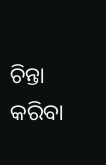ଚିନ୍ତା କରିବା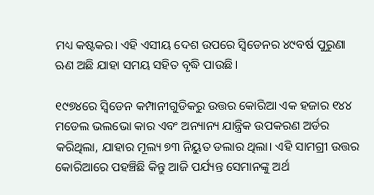ମଧ୍ୟ କଷ୍ଟକର। ଏହି ଏସୀୟ ଦେଶ ଉପରେ ସ୍ବିଡେନର ୪୯ବର୍ଷ ପୁରୁଣା ଋଣ ଅଛି ଯାହା ସମୟ ସହିତ ବୃଦ୍ଧି ପାଉଛି।

୧୯୭୪ରେ ସ୍ବିଡେନ କମ୍ପାନୀଗୁଡିକରୁ ଉତ୍ତର କୋରିଆ ଏକ ହଜାର ୧୪୪ ମଡେଲ ଭଲଭୋ କାର ଏବଂ ଅନ୍ୟାନ୍ୟ ଯାନ୍ତ୍ରିକ ଉପକରଣ ଅର୍ଡର କରିଥିଲା, ଯାହାର ମୂଲ୍ୟ ୭୩ ନିୟୁତ ଡଲାର ଥିଲା। ଏହି ସାମଗ୍ରୀ ଉତ୍ତର କୋରିଆରେ ପହଞ୍ଚିଛି କିନ୍ତୁ ଆଜି ପର୍ଯ୍ୟନ୍ତ ସେମାନଙ୍କୁ ଅର୍ଥ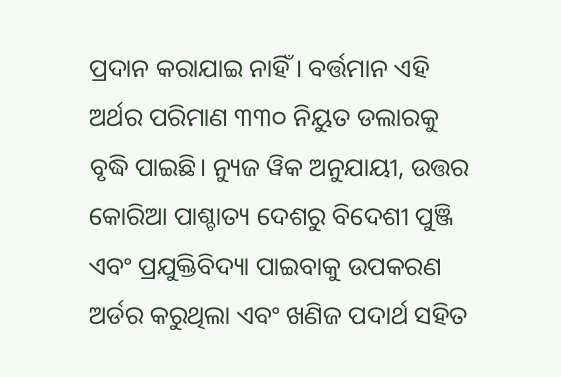ପ୍ରଦାନ କରାଯାଇ ନାହିଁ। ବର୍ତ୍ତମାନ ଏହି ଅର୍ଥର ପରିମାଣ ୩୩୦ ନିୟୁତ ଡଲାରକୁ ବୃଦ୍ଧି ପାଇଛି। ନ୍ୟୁଜ ୱିକ ଅନୁଯାୟୀ, ଉତ୍ତର କୋରିଆ ପାଶ୍ଚାତ୍ୟ ଦେଶରୁ ବିଦେଶୀ ପୁଞ୍ଜି ଏବଂ ପ୍ରଯୁକ୍ତିବିଦ୍ୟା ପାଇବାକୁ ଉପକରଣ ଅର୍ଡର କରୁଥିଲା ଏବଂ ଖଣିଜ ପଦାର୍ଥ ସହିତ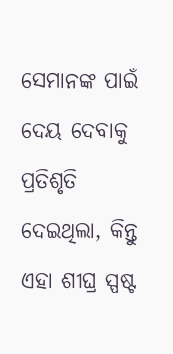ସେମାନଙ୍କ ପାଇଁ ଦେୟ ଦେବାକୁ ପ୍ରତିଶୃତି ଦେଇଥିଲା, କିନ୍ତୁ ଏହା ଶୀଘ୍ର ସ୍ପଷ୍ଟ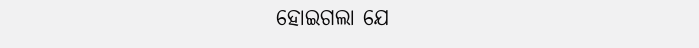ହୋଇଗଲା ଯେ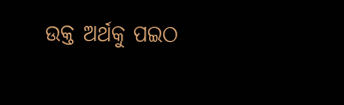ଉକ୍ତ ଅର୍ଥକୁ ପଇଠ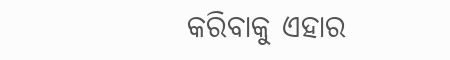କରିବାକୁ ଏହାର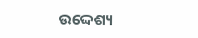ଉଦ୍ଦେଶ୍ୟ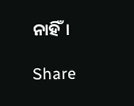ନାହିଁ।

Share